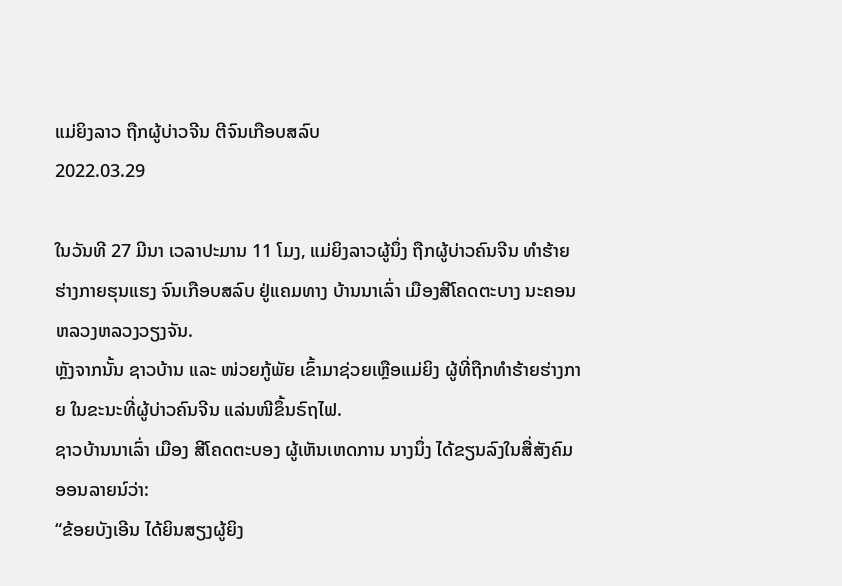ແມ່ຍິງລາວ ຖືກຜູ້ບ່າວຈີນ ຕີຈົນເກືອບສລົບ
2022.03.29

ໃນວັນທີ 27 ມີນາ ເວລາປະມານ 11 ໂມງ, ແມ່ຍິງລາວຜູ້ນຶ່ງ ຖືກຜູ້ບ່າວຄົນຈີນ ທຳຮ້າຍຮ່າງກາຍຮຸນແຮງ ຈົນເກືອບສລົບ ຢູ່ແຄມທາງ ບ້ານນາເລົ່າ ເມືອງສີໂຄດຕະບາງ ນະຄອນຫລວງຫລວງວຽງຈັນ.
ຫຼັງຈາກນັ້ນ ຊາວບ້ານ ແລະ ໜ່ວຍກູ້ພັຍ ເຂົ້າມາຊ່ວຍເຫຼືອແມ່ຍິງ ຜູ້ທີ່ຖືກທຳຮ້າຍຮ່າງກາຍ ໃນຂະນະທີ່ຜູ້ບ່າວຄົນຈີນ ແລ່ນໜີຂຶ້ນຣົຖໄຟ.
ຊາວບ້ານນາເລົ່າ ເມືອງ ສີໂຄດຕະບອງ ຜູ້ເຫັນເຫດການ ນາງນຶ່ງ ໄດ້ຂຽນລົງໃນສື່ສັງຄົມອອນລາຍນ໌ວ່າ:
“ຂ້ອຍບັງເອີນ ໄດ້ຍິນສຽງຜູ້ຍິງ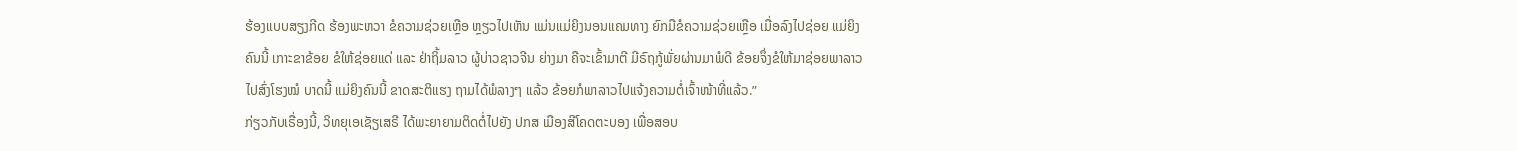ຮ້ອງແບບສຽງກີດ ຮ້ອງພະຫວາ ຂໍຄວາມຊ່ວຍເຫຼືອ ຫຼຽວໄປເຫັນ ແມ່ນແມ່ຍິງນອນແຄມທາງ ຍົກມືຂໍຄວາມຊ່ວຍເຫຼືອ ເມື່ອລົງໄປຊ່ອຍ ແມ່ຍິງຄົນນີ້ ເກາະຂາຂ້ອຍ ຂໍໃຫ້ຊ່ອຍແດ່ ແລະ ຢ່າຖິ້ມລາວ ຜູ້ບ່າວຊາວຈີນ ຍ່າງມາ ຄືຈະເຂົ້າມາຕີ ມີຣົຖກູ້ພັ່ຍຜ່ານມາພໍດີ ຂ້ອຍຈຶ່ງຂໍໃຫ້ມາຊ່ອຍພາລາວໄປສົ່ງໂຮງໝໍ ບາດນີ້ ແມ່ຍິງຄົນນີ້ ຂາດສະຕິແຮງ ຖາມໄດ້ພໍລາງໆ ແລ້ວ ຂ້ອຍກໍພາລາວໄປແຈ້ງຄວາມຕໍ່ເຈົ້າໜ້າທີ່ແລ້ວ.”
ກ່ຽວກັບເຣື່ອງນີ້, ວິທຍຸເອເຊັຽເສຣີ ໄດ້ພະຍາຍາມຕິດຕໍ່ໄປຍັງ ປກສ ເມືອງສີໂຄດຕະບອງ ເພື່ອສອບ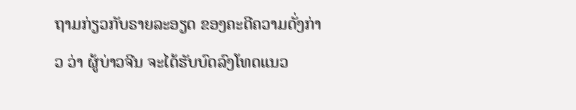ຖາມກ່ຽວກັບຣາຍລະອຽດ ຂອງຄະດີຄວາມດັ່ງກ່າວ ວ່າ ຜູ້ບ່າວຈີນ ຈະໄດ້ຮັບບົດລົງໂທດແນວ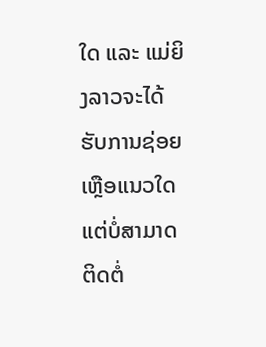ໃດ ແລະ ແມ່ຍິງລາວຈະໄດ້ຮັບການຊ່ອຍເຫຼືອແນວໃດ ແຕ່ບໍ່ສາມາດຕິດຕໍ່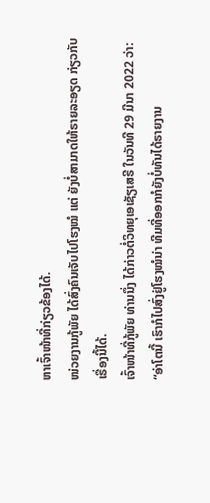ຫາເຈົ້າໜ້າທີ່ກ່ຽວຂ້ອງໄດ້.
ໜ່ວຍງານກູ້ພັຍ ໄດ້ສົ່ງຄົນເຈັບໄປໂຮງໝໍ ແຕ່ ຍັງບໍ່ສາມາດໃຫ້ຣາຍລະອຽດ ກ່ຽວກັບເຣື່ອງນີ້ໄດ້.
ເຈົ້າໜ້າທີ່ກູ້ພັຍ ທ່ານນຶ່ງ ໄດ້ກ່າວຕໍ່ວິທຍຸເອເຊັຽເສຣີ ໃນວັນທີ 29 ມີນາ 2022 ວ່າ:
“ອ່າໂຕນີ້ ເຮົາກໍໄປສົ່ງຢູ່ໂຮງໝໍນ່າ ທີມທີ່ອອກກໍຍັງບໍ່ທັນໄດ້ຣາຍງານ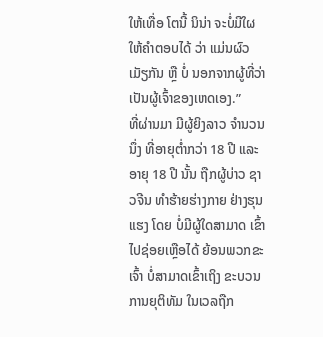ໃຫ້ເທື່ອ ໂຕນີ້ ນິນ່າ ຈະບໍ່ມີໃຜໃຫ້ຄຳຕອບໄດ້ ວ່າ ແມ່ນຜົວເມັຽກັນ ຫຼື ບໍ່ ນອກຈາກຜູ້ທີ່ວ່າ ເປັນຜູ້ເຈົ້າຂອງເຫດເອງ.”
ທີ່ຜ່ານມາ ມີຜູ້ຍິງລາວ ຈຳນວນນຶ່ງ ທີ່ອາຍຸຕ່ຳກວ່າ 18 ປີ ແລະ ອາຍຸ 18 ປີ ນັ້ນ ຖືກຜູ້ບ່າວ ຊາວຈີນ ທຳຮ້າຍຮ່າງກາຍ ຢ່າງຮຸນແຮງ ໂດຍ ບໍ່ມີຜູ້ໃດສາມາດ ເຂົ້າໄປຊ່ອຍເຫຼືອໄດ້ ຍ້ອນພວກຂະເຈົ້າ ບໍ່ສາມາດເຂົ້າເຖິງ ຂະບວນການຍຸຕິທັມ ໃນເວລຖືກ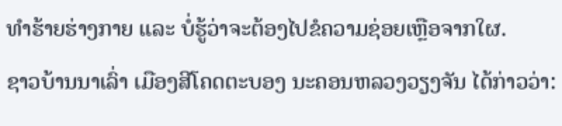ທຳຮ້າຍຮ່າງກາຍ ແລະ ບໍ່ຮູ້ວ່າຈະຕ້ອງໄປຂໍຄວາມຊ່ອຍເຫຼືອຈາກໃຜ.
ຊາວບ້ານນາເລົ່າ ເມືອງສີໂຄດຕະບອງ ນະຄອນຫລວງວຽງຈັນ ໄດ້ກ່າວວ່າ: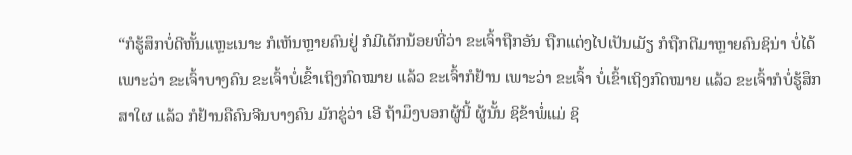“ກໍຮູ້ສຶກບໍ່ດີຫັ້ນແຫຼະເນາະ ກໍເຫັນຫຼາຍຄົນຢູ່ ກໍມີເດັກນ້ອຍທີ່ວ່າ ຂະເຈົ້າຖືກອັນ ຖືກແຕ່ງໄປເປັນເມັຽ ກໍຖືກຕີມາຫຼາຍຄົນຊິນ່າ ບໍ່ໄດ້ ເພາະວ່າ ຂະເຈົ້າບາງຄົນ ຂະເຈົ້າບໍ່ເຂົ້າເຖິງກົດໝາຍ ແລ້ວ ຂະເຈົ້າກໍຢ້ານ ເພາະວ່າ ຂະເຈົ້າ ບໍ່ເຂົ້າເຖິງກົດໝາຍ ແລ້ວ ຂະເຈົ້າກໍບໍ່ຮູ້ສຶກສາໃຜ ແລ້ວ ກໍຢ້ານຄືຄົນຈີນບາງຄົນ ມັກຂູ່ວ່າ ເອີ ຖ້າມຶງບອກຜູ້ນີ້ ຜູ້ນັ້ນ ຊິຂ້າພໍ່ແມ່ ຊິ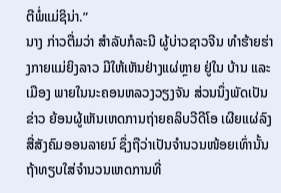ຕີພໍ່ແມ່ຊິນ່າ.”
ນາງ ກ່າວຕື່ມວ່າ ສຳລັບກໍລະນີ ຜູ້ບ່າວຊາວຈີນ ທຳຮ້າຍຮ່າງກາຍແມ່ຍິງລາວ ມີໃຫ້ເຫັນຢ່າງແຜ່ຫຼາຍ ຢູ່ໃນ ບ້ານ ແລະ ເມືອງ ພາຍໃນນະຄອນຫລວງວຽງຈັນ ສ່ວນນຶ່ງພັດເປັນຂ່າວ ຍ້ອນຜູ້ເຫັນເຫດການຖ່າຍຄລິບວີດີໂອ ເຜີຍແຜ່ລົງສື່ສັງຄົມອອນລາຍນ໌ ຊຶ່ງຖືວ່າເປັນຈຳນວນໜ້ອຍເທົ່ານັ້ນ ຖ້າທຽບໃສ່ຈຳນວນເຫດການທີ່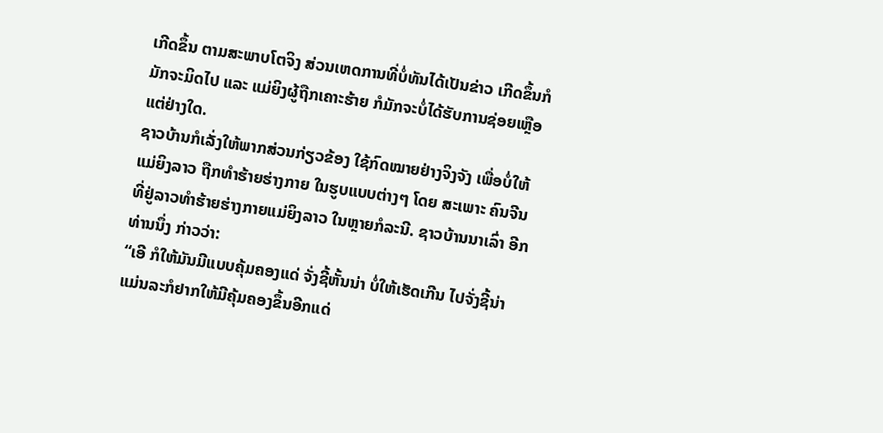ເກີດຂຶ້ນ ຕາມສະພາບໂຕຈິງ ສ່ວນເຫດການທີ່ບໍ່ທັນໄດ້ເປັນຂ່າວ ເກີດຂຶ້ນກໍມັກຈະມິດໄປ ແລະ ແມ່ຍິງຜູ້ຖືກເຄາະຮ້າຍ ກໍມັກຈະບໍ່ໄດ້ຮັບການຊ່ອຍເຫຼືອແຕ່ຢ່າງໃດ.
ຊາວບ້ານກໍເລັ່ງໃຫ້ພາກສ່ວນກ່ຽວຂ້ອງ ໃຊ້ກົດໝາຍຢ່າງຈິງຈັງ ເພື່ອບໍ່ໃຫ້ແມ່ຍິງລາວ ຖືກທຳຮ້າຍຮ່າງກາຍ ໃນຮູບແບບຕ່າງໆ ໂດຍ ສະເພາະ ຄົນຈີນ ທີ່ຢູ່ລາວທຳຮ້າຍຮ່າງກາຍແມ່ຍິງລາວ ໃນຫຼາຍກໍລະນີ. ຊາວບ້ານນາເລົ່າ ອີກທ່ານນຶ່ງ ກ່າວວ່າ:
“ເອີ ກໍໃຫ້ມັນມີແບບຄຸ້ມຄອງແດ່ ຈັ່ງຊີ້ຫັ້ນນ່າ ບໍ່ໃຫ້ເຮັດເກີນ ໄປຈັ່ງຊີ້ນ່າ ແມ່ນລະກໍຢາກໃຫ້ມີຄຸ້ມຄອງຂຶ້ນອີກແດ່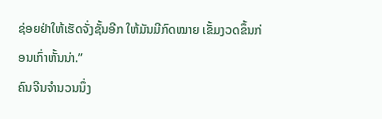ຊ່ອຍຢ່າໃຫ້ເຮັດຈັ່ງຊັ້ນອີກ ໃຫ້ມັນມີກົດໝາຍ ເຂັ້ມງວດຂຶ້ນກ່ອນເກົ່າຫັ້ນນ່າ.”
ຄົນຈີນຈຳນວນນຶ່ງ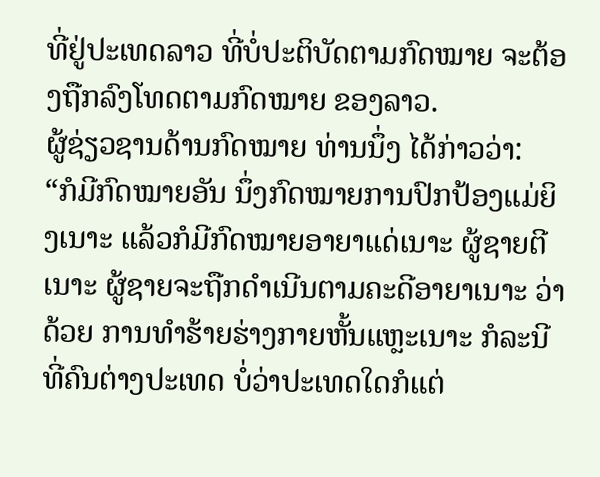ທີ່ຢູ່ປະເທດລາວ ທີ່ບໍ່ປະຕິບັດຕາມກົດໝາຍ ຈະຕ້ອງຖືກລົງໂທດຕາມກົດໝາຍ ຂອງລາວ.
ຜູ້ຊ່ຽວຊານດ້ານກົດໝາຍ ທ່ານນຶ່ງ ໄດ້ກ່າວວ່າ:
“ກໍມີກົດໝາຍອັນ ນຶ່ງກົດໝາຍການປົກປ້ອງແມ່ຍິງເນາະ ແລ້ວກໍມີກົດໝາຍອາຍາແດ່ເນາະ ຜູ້ຊາຍຕີເນາະ ຜູ້ຊາຍຈະຖືກດຳເນີນຕາມຄະດີອາຍາເນາະ ວ່າດ້ວຍ ການທຳຮ້າຍຮ່າງກາຍຫັ້ນແຫຼະເນາະ ກໍລະນີ ທີ່ຄົນຕ່າງປະເທດ ບໍ່ວ່າປະເທດໃດກໍແຕ່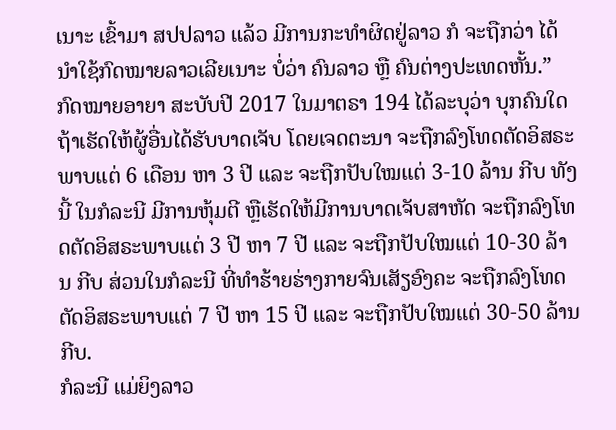ເນາະ ເຂົ້າມາ ສປປລາວ ແລ້ວ ມີການກະທຳຜິດຢູ່ລາວ ກໍ ຈະຖືກວ່າ ໄດ້ນຳໃຊ້ກົດໝາຍລາວເລີຍເນາະ ບໍ່ວ່າ ຄົນລາວ ຫຼື ຄົນຕ່າງປະເທດຫັ້ນ.”
ກົດໝາຍອາຍາ ສະບັບປີ 2017 ໃນມາຕຣາ 194 ໄດ້ລະບຸວ່າ ບຸກຄົນໃດ ຖ້າເຮັດໃຫ້ຜູ້ອື່ນໄດ້ຮັບບາດເຈັບ ໂດຍເຈດຕະນາ ຈະຖືກລົງໂທດຕັດອິສຣະພາບແຕ່ 6 ເດືອນ ຫາ 3 ປີ ແລະ ຈະຖືກປັບໃໝແຕ່ 3-10 ລ້ານ ກີບ ທັງນີ້ ໃນກໍລະນີ ມີການຫຸ້ມຕີ ຫຼືເຮັດໃຫ້ມີການບາດເຈັບສາຫັດ ຈະຖືກລົງໂທດຕັດອິສຣະພາບແຕ່ 3 ປີ ຫາ 7 ປີ ແລະ ຈະຖືກປັບໃໝແຕ່ 10-30 ລ້ານ ກີບ ສ່ວນໃນກໍລະນີ ທີ່ທຳຮ້າຍຮ່າງກາຍຈົນເສັຽອົງຄະ ຈະຖືກລົງໂທດຕັດອິສຣະພາບແຕ່ 7 ປີ ຫາ 15 ປີ ແລະ ຈະຖືກປັບໃໝແຕ່ 30-50 ລ້ານ ກີບ.
ກໍລະນີ ແມ່ຍິງລາວ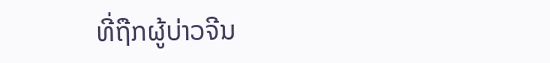ທີ່ຖືກຜູ້ບ່າວຈີນ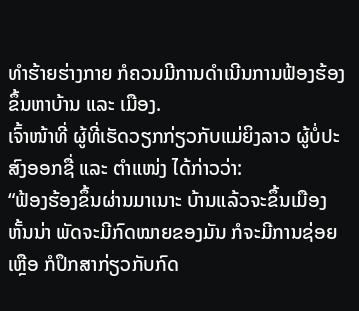ທຳຮ້າຍຮ່າງກາຍ ກໍຄວນມີການດຳເນີນການຟ້ອງຮ້ອງ ຂຶ້ນຫາບ້ານ ແລະ ເມືອງ.
ເຈົ້າໜ້າທີ່ ຜູ້ທີ່ເຮັດວຽກກ່ຽວກັບແມ່ຍິງລາວ ຜູ້ບໍ່ປະສົງອອກຊື່ ແລະ ຕຳແໜ່ງ ໄດ້ກ່າວວ່າ:
“ຟ້ອງຮ້ອງຂຶ້ນຜ່ານມາເນາະ ບ້ານແລ້ວຈະຂຶ້ນເມືອງ ຫັ້ນນ່າ ພັດຈະມີກົດໝາຍຂອງມັນ ກໍຈະມີການຊ່ອຍເຫຼືອ ກໍປຶກສາກ່ຽວກັບກົດ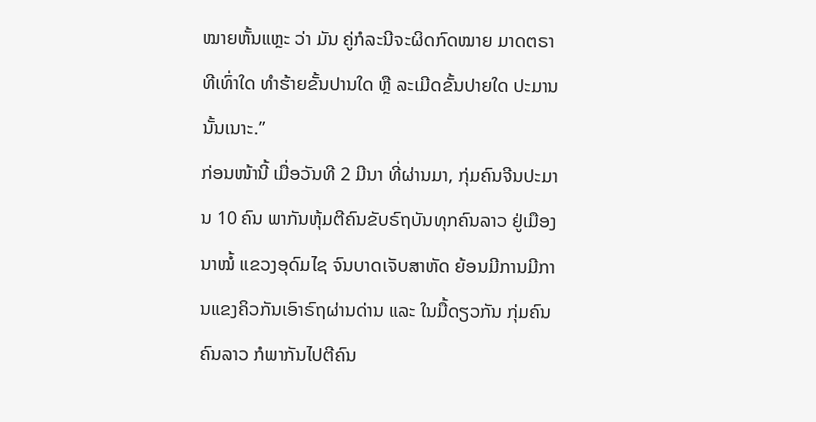ໝາຍຫັ້ນແຫຼະ ວ່າ ມັນ ຄູ່ກໍລະນີຈະຜິດກົດໝາຍ ມາດຕຣາທີເທົ່າໃດ ທຳຮ້າຍຂັ້ນປານໃດ ຫຼື ລະເມີດຂັ້ນປາຍໃດ ປະມານນັ້ນເນາະ.”
ກ່ອນໜ້ານີ້ ເມື່ອວັນທີ 2 ມີນາ ທີ່ຜ່ານມາ, ກຸ່ມຄົນຈີນປະມານ 10 ຄົນ ພາກັນຫຸ້ມຕີຄົນຂັບຣົຖບັນທຸກຄົນລາວ ຢູ່ເມືອງນາໝໍ້ ແຂວງອຸດົມໄຊ ຈົນບາດເຈັບສາຫັດ ຍ້ອນມີການມີການແຂງຄິວກັນເອົາຣົຖຜ່ານດ່ານ ແລະ ໃນມື້ດຽວກັນ ກຸ່ມຄົນຄົນລາວ ກໍພາກັນໄປຕີຄົນ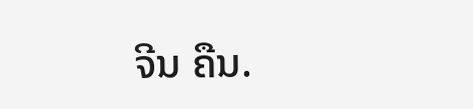ຈີນ ຄືນ.